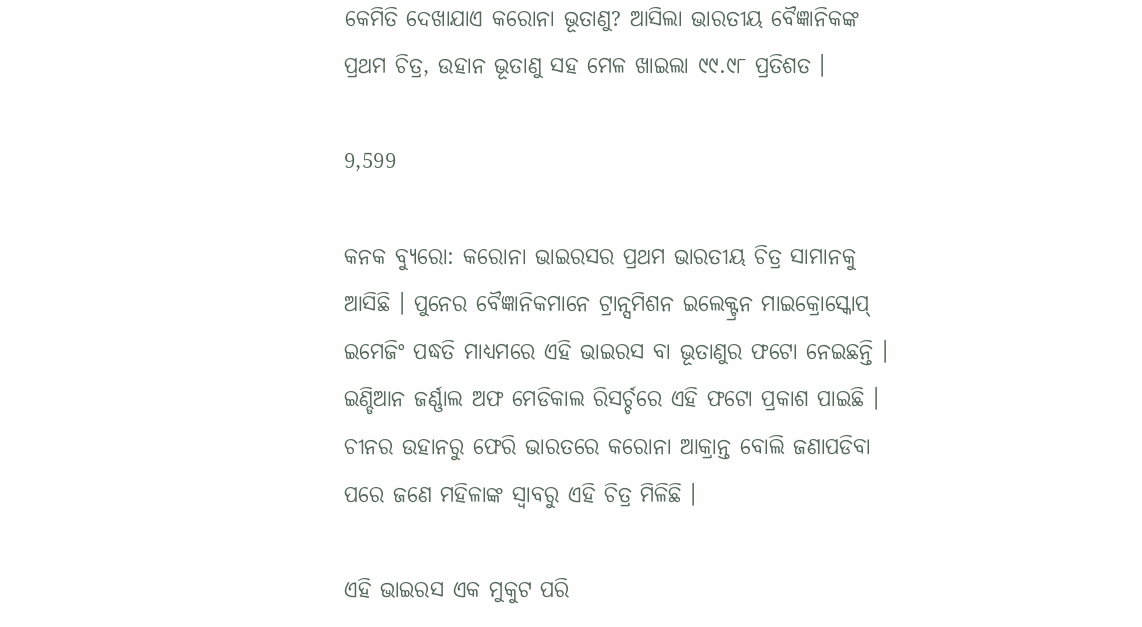କେମିତି ଦେଖାଯାଏ କରୋନା ଭୂତାଣୁ? ଆସିଲା ଭାରତୀୟ ବୈଜ୍ଞାନିକଙ୍କ ପ୍ରଥମ ଚିତ୍ର, ଉହାନ ଭୂତାଣୁ ସହ ମେଳ ଖାଇଲା ୯୯.୯୮ ପ୍ରତିଶତ ।

9,599

କନକ ବ୍ୟୁରୋ: କରୋନା ଭାଇରସର ପ୍ରଥମ ଭାରତୀୟ ଚିତ୍ର ସାମାନକୁ ଆସିଛି । ପୁନେର ବୈଜ୍ଞାନିକମାନେ ଟ୍ରାନ୍ସମିଶନ ଇଲେକ୍ଟ୍ରନ ମାଇକ୍ରୋସ୍କୋପ୍ ଇମେଜିଂ ପଦ୍ଧତି ମାଧ୍ୟମରେ ଏହି ଭାଇରସ ବା ଭୂତାଣୁର ଫଟୋ ନେଇଛନ୍ତି । ଇଣ୍ଡିଆନ ଜର୍ଣ୍ଣାଲ ଅଫ ମେଡିକାଲ ରିସର୍ଚ୍ଚରେ ଏହି ଫଟୋ ପ୍ରକାଶ ପାଇଛି । ଚୀନର ଉହାନରୁ ଫେରି ଭାରତରେ କରୋନା ଆକ୍ରାନ୍ତ ବୋଲି ଜଣାପଡିବା ପରେ ଜଣେ ମହିଳାଙ୍କ ସ୍ୱାବରୁ ଏହି ଚିତ୍ର ମିଳିଛି ।

ଏହି ଭାଇରସ ଏକ ମୁକୁଟ ପରି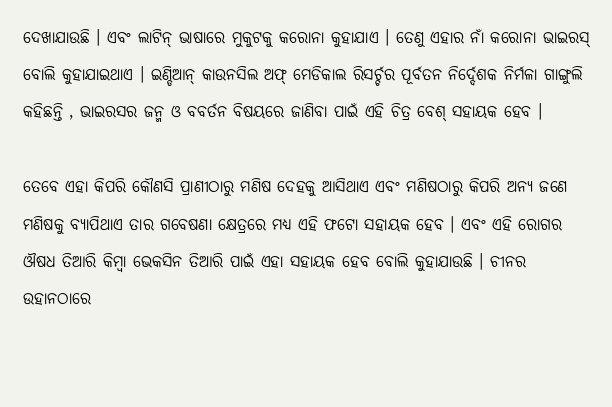ଦେଖାଯାଉଛି । ଏବଂ ଲାଟିନ୍ ଭାଷାରେ ମୁକୁଟକୁ କରୋନା କୁହାଯାଏ । ତେଣୁ ଏହାର ନାଁ କରୋନା ଭାଇରସ୍ ବୋଲି କୁହାଯାଇଥାଏ । ଇଣ୍ଡିଆନ୍ କାଉନସିଲ ଅଫ୍ ମେଡିକାଲ ରିସର୍ଚ୍ଚର ପୂର୍ବତନ ନିର୍ଦ୍ଦେଶକ ନିର୍ମଳା ଗାଙ୍ଗୁଲି କହିଛନ୍ତି , ଭାଇରସର ଜନ୍ମ ଓ ବବର୍ତନ ବିଷୟରେ ଜାଣିବା ପାଇଁ ଏହି ଚିତ୍ର ବେଶ୍ ସହାୟକ ହେବ ।

ତେବେ ଏହା କିପରି କୌଣସି ପ୍ରାଣୀଠାରୁ ମଣିଷ ଦେହକୁ ଆସିଥାଏ ଏବଂ ମଣିଷଠାରୁ କିପରି ଅନ୍ୟ ଜଣେ ମଣିଷକୁ ବ୍ୟାପିଥାଏ ତାର ଗବେଷଣା କ୍ଷେତ୍ରରେ ମଧ୍ୟ ଏହି ଫଟୋ ସହାୟକ ହେବ । ଏବଂ ଏହି ରୋଗର ଔଷଧ ତିଆରି କିମ୍ବା ଭେକସିନ ତିଆରି ପାଇଁ ଏହା ସହାୟକ ହେବ ବୋଲି କୁହାଯାଉଛି । ଚୀନର ଉହାନଠାରେ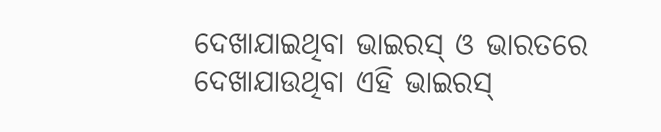ଦେଖାଯାଇଥିବା ଭାଇରସ୍ ଓ ଭାରତରେ ଦେଖାଯାଉଥିବା ଏହି ଭାଇରସ୍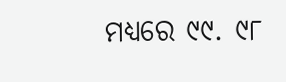ମଧ୍ୟରେ ୯୯. ୯୮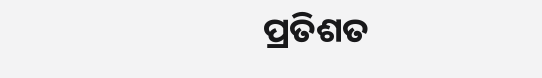ପ୍ରତିଶତ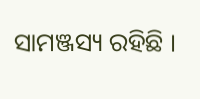ସାମଞ୍ଜସ୍ୟ ରହିଛି ।